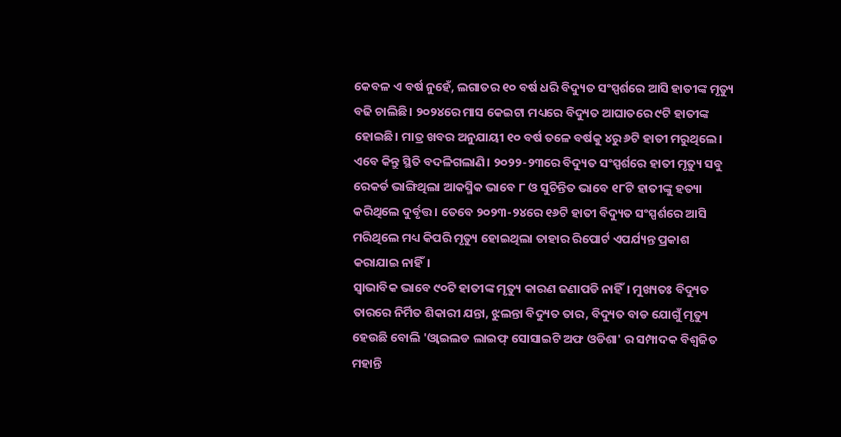କେବଳ ଏ ବର୍ଷ ନୁହେଁ, ଲଗାତର ୧୦ ବର୍ଷ ଧରି ବିଦ୍ୟୁତ ସଂସ୍ପର୍ଶରେ ଆସି ହାତୀଙ୍କ ମୃତ୍ୟୁ ବଢି ଚାଲିଛି। ୨୦୨୪ରେ ମାସ କେଇଟା ମଧ୍ୟରେ ବିଦ୍ୟୁତ ଆଘାତରେ ୯ଟି ହାତୀଙ୍କ ହୋଇଛି। ମାତ୍ର ଖବର ଅନୁଯାୟୀ ୧୦ ବର୍ଷ ତଳେ ବର୍ଷକୁ ୪ରୁ ୬ଟି ହାତୀ ମରୁଥିଲେ। ଏବେ କିନ୍ତୁ ସ୍ଥିତି ବଦଳିଗଲାଣି। ୨୦୨୨-୨୩ରେ ବିଦ୍ୟୁତ ସଂସ୍ପର୍ଶରେ ହାତୀ ମୃତ୍ୟୁ ସବୁ ରେକର୍ଡ ଭାଙ୍ଗିଥିଲା ଆକସ୍ମିକ ଭାବେ ୮ ଓ ସୁଚିନ୍ତିତ ଭାବେ ୧୮ଟି ହାତୀଙ୍କୁ ହତ୍ୟା କରିଥିଲେ ଦୁର୍ବୃତ୍ତ। ତେବେ ୨୦୨୩-୨୪ରେ ୧୬ଟି ହାତୀ ବିଦ୍ୟୁତ ସଂସ୍ପର୍ଶରେ ଆସି ମରିଥିଲେ ମଧ୍ୟ କିପରି ମୃତ୍ୟୁ ହୋଇଥିଲା ତାହାର ରିପୋର୍ଟ ଏପର୍ଯ୍ୟନ୍ତ ପ୍ରକାଶ କରାଯାଇ ନାହିଁ।
ସ୍ବାଭାବିକ ଭାବେ ୯୦ଟି ହାତୀଙ୍କ ମୃତ୍ୟୁ କାରଣ ଜଣାପଡି ନାହିଁ। ମୁଖ୍ୟତଃ ବିଦ୍ୟୁତ ତାରରେ ନିର୍ମିତ ଶିକାରୀ ଯନ୍ତା, ଝୁଲନ୍ତା ବିଦ୍ୟୁତ ତାର, ବିଦ୍ୟୁତ ବାଡ ଯୋଗୁଁ ମୃତ୍ୟୁ ହେଉଛି ବୋଲି 'ଓ୍ବାଇଲଡ ଲାଇଫ୍ ସୋସାଇଟି ଅଫ ଓଡିଶା' ର ସମ୍ପାଦକ ବିଶ୍ବଜିତ ମହାନ୍ତି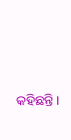କହିଛନ୍ତି।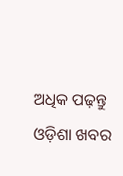ଅଧିକ ପଢ଼ନ୍ତୁ ଓଡ଼ିଶା ଖବର